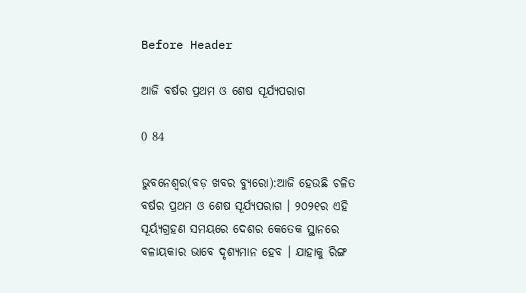Before Header

ଆଜି ବର୍ଷର ପ୍ରଥମ ଓ ଶେଷ ସୂର୍ଯ୍ୟପରାଗ

0 84

ଭୁବନେଶ୍ୱର(ବଡ଼ ଖବର ବ୍ୟୁରୋ):ଆଜି ହେଉଛି ଚଳିତ ବର୍ଷର ପ୍ରଥମ ଓ ଶେଷ ସୂର୍ଯ୍ୟପରାଗ । ୨୦୨୧ର ଏହି ସୂର୍ୟ୍ୟଗ୍ରହଣ ସମୟରେ ଦେଶର କେତେକ ସ୍ଥାନରେ ବଳାୟକାର ଭାବେ ଦୃଶ୍ୟମାନ ହେବ । ଯାହାକୁ ରିଙ୍ଗ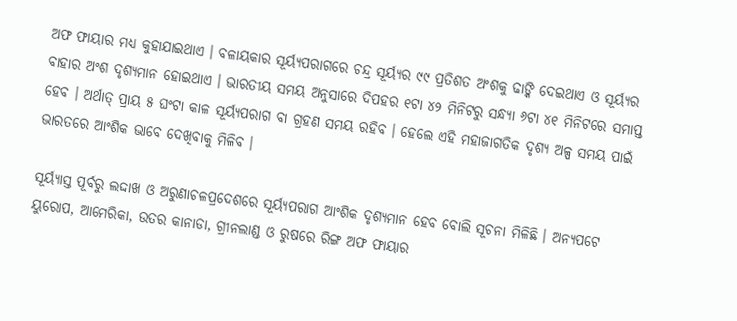ଅଫ ଫାୟାର ମଧ୍ୟ କୁହାଯାଇଥାଏ । ବଳାୟକାର ସୂର୍ୟ୍ୟପରାଗରେ ଚନ୍ଦ୍ର ସୂର୍ୟ୍ୟର ୯୯ ପ୍ରତିଶତ ଅଂଶକୁ ଢାଙ୍କି ଦେଇଥାଏ ଓ ସୂର୍ୟ୍ୟର ବାହାର ଅଂଶ ଦୃଶ୍ୟମାନ ହୋଇଥାଏ । ଭାରତୀୟ ସମୟ ଅନୁସାରେ ଦିପହର ୧ଟା ୪୨ ମିନିଟରୁ ସନ୍ଧ୍ୟା ୬ଟା ୪୧ ମିନିଟରେ ସମାପ୍ତ ହେବ । ଅର୍ଥାତ୍ ପ୍ରାୟ ୫ ଘଂଟା କାଳ ସୂର୍ୟ୍ୟପରାଗ ବା ଗ୍ରହଣ ସମୟ ରହିବ । ହେଲେ ଏହି ମହାଜାଗତିକ ଦୃଶ୍ୟ ଅଳ୍ପ ସମୟ ପାଇଁ ଭାରତରେ ଆଂଶିକ ଭାବେ ଦେଖିବାକୁ ମିଳିବ ।

ସୂର୍ୟ୍ୟାସ୍ତ ପୂର୍ବରୁ ଲଦ୍ଦାଖ ଓ ଅରୁଣାଚଳପ୍ରଦେଶରେ ସୂର୍ୟ୍ୟପରାଗ ଆଂଶିକ ଦୃଶ୍ୟମାନ ହେବ ବୋଲି ସୂଚନା ମିଳିଛି । ଅନ୍ୟପଟେ ୟୁରୋପ, ଆମେରିକା, ଉତର କାନାଡା, ଗ୍ରୀନଲାଣ୍ଡ ଓ ରୁଷରେ ରିଙ୍ଗ ଅଫ ଫାୟାର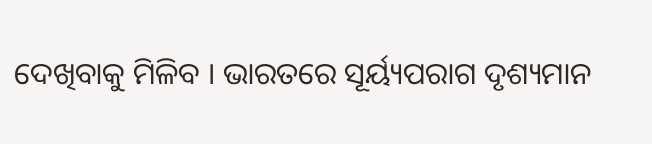ଦେଖିବାକୁ ମିଳିବ । ଭାରତରେ ସୂର୍ୟ୍ୟପରାଗ ଦୃଶ୍ୟମାନ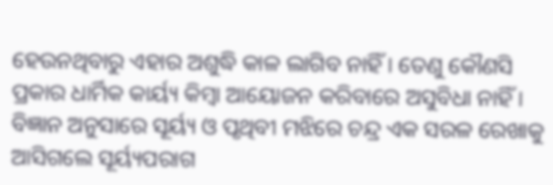ହେଉନଥିବାରୁ ଏହାର ଅଶୁଦ୍ଧି କାଳ ଲାଗିବ ନାହିଁ । ତେଣୁ କୌଣସି ପ୍ରକାର ଧାର୍ମିକ କାର୍ୟ୍ୟ କିମ୍ବା ଆୟୋଜନ କରିବାରେ ଅସୁବିଧା ନାହିଁ । ବିଜ୍ଞାନ ଅନୁସାରେ ସୂର୍ୟ୍ୟ ଓ ପୃଥିବୀ ମଝିରେ ଚନ୍ଦ୍ର ଏକ ସରଳ ରେଖାକୁ ଆସିଗଲେ ସୂର୍ୟ୍ୟପରାଗ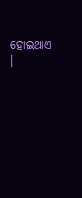ହୋଇଥାଏ ।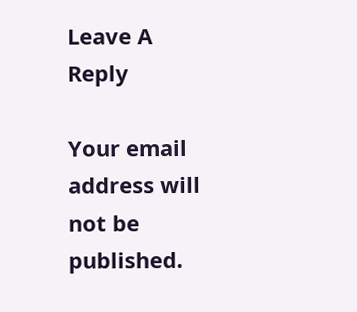Leave A Reply

Your email address will not be published.